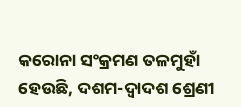କରୋନା ସଂକ୍ରମଣ ତଳମୁହାଁ ହେଉଛି, ଦଶମ-ଦ୍ୱାଦଶ ଶ୍ରେଣୀ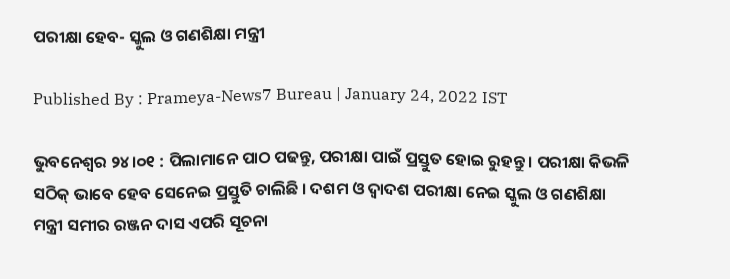ପରୀକ୍ଷା ହେବ- ସ୍କୁଲ ଓ ଗଣଶିକ୍ଷା ମନ୍ତ୍ରୀ

Published By : Prameya-News7 Bureau | January 24, 2022 IST

ଭୁବନେଶ୍ବର ୨୪।୦୧ : ପିଲାମାନେ ପାଠ ପଢନ୍ତୁ, ପରୀକ୍ଷା ପାଇଁ ପ୍ରସ୍ତୁତ ହୋଇ ରୁହନ୍ତୁ । ପରୀକ୍ଷା କିଭଳି ସଠିକ୍ ଭାବେ ହେବ ସେନେଇ ପ୍ରସ୍ତୁତି ଚାଲିଛି । ଦଶମ ଓ ଦ୍ବାଦଶ ପରୀକ୍ଷା ନେଇ ସ୍କୁଲ ଓ ଗଣଶିକ୍ଷା ମନ୍ତ୍ରୀ ସମୀର ରଞ୍ଜନ ଦାସ ଏପରି ସୂଚନା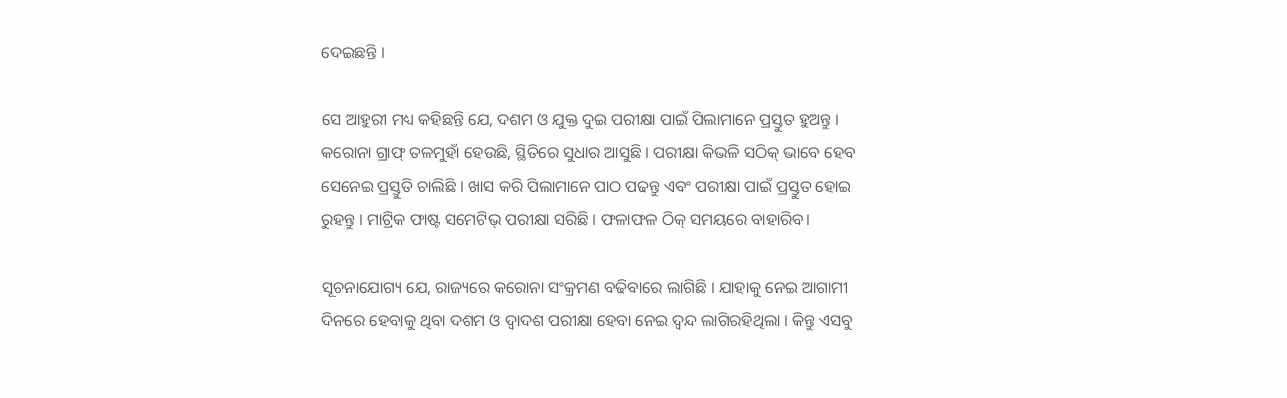ଦେଇଛନ୍ତି ।

ସେ ଆହୁରୀ ମଧ୍ୟ କହିଛନ୍ତି ଯେ, ଦଶମ ଓ ଯୁକ୍ତ ଦୁଇ ପରୀକ୍ଷା ପାଇଁ ପିଲାମାନେ ପ୍ରସ୍ତୁତ ହୁଅନ୍ତୁ । କରୋନା ଗ୍ରାଫ୍ ତଳମୁହାଁ ହେଉଛି, ସ୍ଥିତିରେ ସୁଧାର ଆସୁଛି । ପରୀକ୍ଷା କିଭଳି ସଠିକ୍ ଭାବେ ହେବ ସେନେଇ ପ୍ରସ୍ତୁତି ଚାଲିଛି । ଖାସ କରି ପିଲାମାନେ ପାଠ ପଢନ୍ତୁ ଏବଂ ପରୀକ୍ଷା ପାଇଁ ପ୍ରସ୍ତୁତ ହୋଇ ରୁହନ୍ତୁ । ମାଟ୍ରିକ ଫାଷ୍ଟ ସମେଟିଭ୍ ପରୀକ୍ଷା ସରିଛି । ଫଳାଫଳ ଠିକ୍ ସମୟରେ ବାହାରିବ।

ସୂଚନାଯୋଗ୍ୟ ଯେ, ରାଜ୍ୟରେ କରୋନା ସଂକ୍ରମଣ ବଢିବାରେ ଲାଗିଛି । ଯାହାକୁ ନେଇ ଆଗାମୀ ଦିନରେ ହେବାକୁ ଥିବା ଦଶମ ଓ ଦ୍ୱାଦଶ ପରୀକ୍ଷା ହେବା ନେଇ ଦ୍ୱନ୍ଦ ଲାଗିରହିଥିଲା । କିନ୍ତୁ ଏସବୁ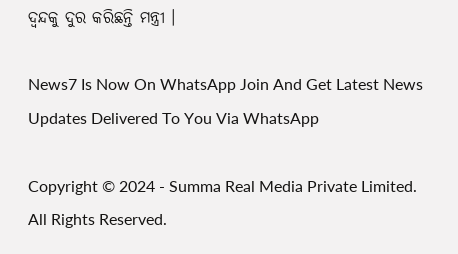ଦ୍ୱନ୍ଦକୁ ଦୁର କରିଛନ୍ତି ମନ୍ତ୍ରୀ ।

News7 Is Now On WhatsApp Join And Get Latest News Updates Delivered To You Via WhatsApp

Copyright © 2024 - Summa Real Media Private Limited. All Rights Reserved.